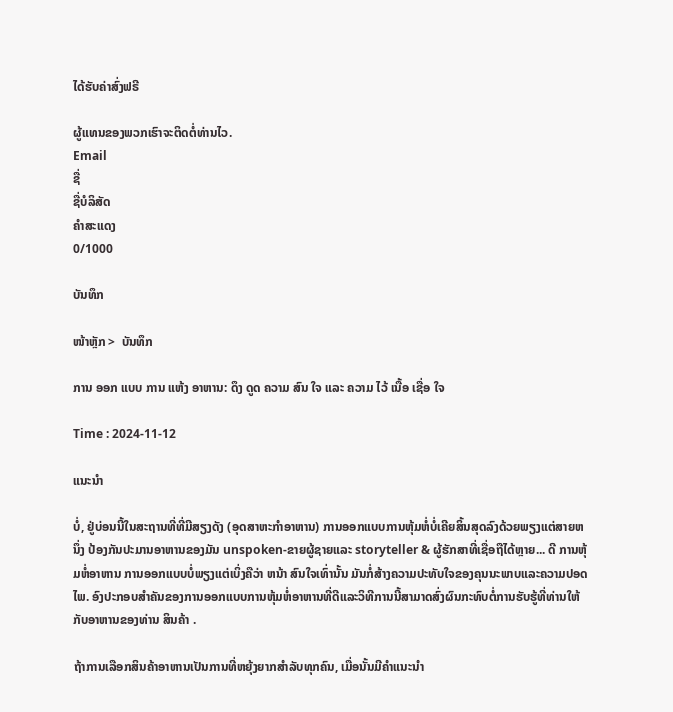ໄດ້ຮັບຄ່າສົ່ງຟຣີ

ຜູ້ແທນຂອງພວກເຮົາຈະຕິດຕໍ່ທ່ານໄວ.
Email
ຊື່
ຊື່ບໍລິສັດ
ຄຳສະແດງ
0/1000

ບັນທຶກ

ໜ້າຫຼັກ >  ບັນທຶກ

ການ ອອກ ແບບ ການ ແຫ້ງ ອາຫານ: ດຶງ ດູດ ຄວາມ ສົນ ໃຈ ແລະ ຄວາມ ໄວ້ ເນື້ອ ເຊື່ອ ໃຈ

Time : 2024-11-12

ແນະນຳ

ບໍ່, ຢູ່ບ່ອນນີ້ໃນສະຖານທີ່ທີ່ມີສຽງດັງ (ອຸດສາຫະກໍາອາຫານ) ການອອກແບບການຫຸ້ມຫໍ່ບໍ່ເຄີຍສິ້ນສຸດລົງດ້ວຍພຽງແຕ່ສາຍຫນຶ່ງ ປ້ອງກັນປະມານອາຫານຂອງມັນ unspoken-ຂາຍຜູ້ຊາຍແລະ storyteller & ຜູ້ຮັກສາທີ່ເຊື່ອຖືໄດ້ຫຼາຍ... ດີ ການຫຸ້ມຫໍ່ອາຫານ ການອອກແບບບໍ່ພຽງແຕ່ເບິ່ງຄືວ່າ ຫນ້າ ສົນໃຈເທົ່ານັ້ນ ມັນກໍ່ສ້າງຄວາມປະທັບໃຈຂອງຄຸນນະພາບແລະຄວາມປອດໄພ. ອົງປະກອບສໍາຄັນຂອງການອອກແບບການຫຸ້ມຫໍ່ອາຫານທີ່ດີແລະວິທີການນີ້ສາມາດສົ່ງຜົນກະທົບຕໍ່ການຮັບຮູ້ທີ່ທ່ານໃຫ້ກັບອາຫານຂອງທ່ານ ສິນຄ້າ .

ຖ້າການເລືອກສິນຄ້າອາຫານເປັນການທີ່ຫຍຸ້ງຍາກສຳລັບທຸກຄົນ, ເມື່ອນັ້ນມີຄຳແນະນຳ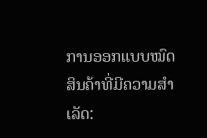ການອອກແບບໝົດສິນຄ້າທີ່ມີຄວາມສຳເລັດ: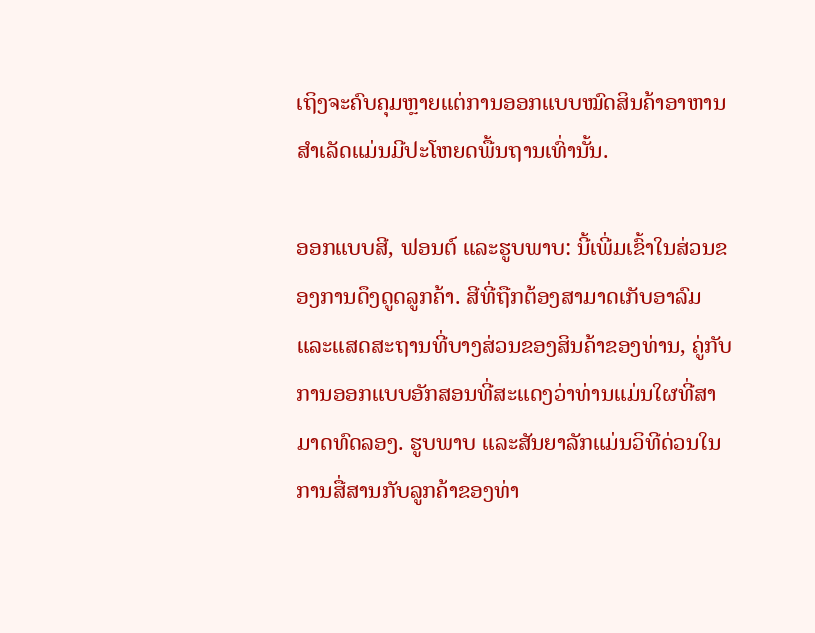ເຖິງຈະຄົບຄຸມຫຼາຍແຕ່ການອອກແບບໝົດສິນຄ້າອາຫານສຳເລັດແມ່ນມີປະໂຫຍດພື້ນຖານເທົ່ານັ້ນ.

ອອກແບບສີ, ຟອນຕ໌ ແລະຮູບພາບ: ນີ້ເພີ່ມເຂົ້າໃນສ່ວນຂອງການດຶງດູດລູກຄ້າ. ສີທີ່ຖືກຕ້ອງສາມາດເກັບອາລົມ ແລະແສດສະຖານທີ່ບາງສ່ວນຂອງສິນຄ້າຂອງທ່ານ, ຄູ່ກັບການອອກແບບອັກສອນທີ່ສະແດງວ່າທ່ານແມ່ນໃຜທີ່ສາມາດທົດລອງ. ຮູບພາບ ແລະສັນຍາລັກແມ່ນວິທີດ່ວນໃນການສື່ສານກັບລູກຄ້າຂອງທ່າ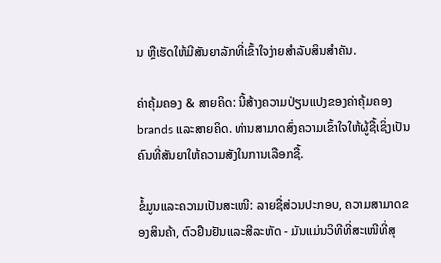ນ ຫຼືເຮັດໃຫ້ມີສັນຍາລັກທີ່ເຂົ້າໃຈງ່າຍສໍາລັບສິນສໍາຄັນ.

ຄ່າຄຸ້ມຄອງ & ສາຍຄິດ: ນີ້ສ້າງຄວາມປ່ຽນແປງຂອງຄ່າຄຸ້ມຄອງbrands ແລະສາຍຄິດ. ທ່ານສາມາດສົ່ງຄວາມເຂົ້າໃຈໃຫ້ຜູ້ຊື້ເຊິ່ງເປັນຄົນທີ່ສັນຍາໃຫ້ຄວາມສັງໃນການເລືອກຊື້.

ຂໍ້ມູນແລະຄວາມເປັນສະເໜີ: ລາຍຊື່ສ່ວນປະກອບ, ຄວາມສາມາດຂອງສິນຄ້າ, ຕົວຢືນຢັນແລະສີລະຫັດ - ມັນແມ່ນວິທີທີ່ສະເໜີທີ່ສຸ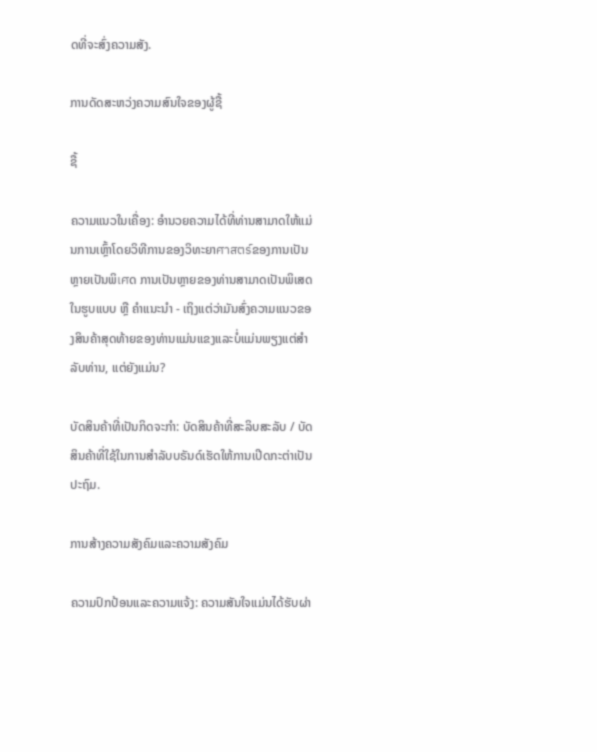ດທີ່ຈະສົ່ງຄວາມສັງ.

ການດັດສະຫວ່ງຄວາມສົນໃຈຂອງຜູ້ຊື້

ຊື້

ຄວາມແນວໃນເຄື່ອງ: ອຳນວຍຄວາມໄດ້ທີ່ທ່ານສາມາດໃຫ້ແມ່ນການເຫຼົ້າໂດຍວິທີການຂອງວິທະຍາศาสตร์ຂອງການເປັນຫຼາຍເປັນພິเศດ ການເປັນຫຼາຍຂອງທ່ານສາມາດເປັນພິເສດໃນຮູບແບບ ຫຼື ຄຳແນະນຳ - ເຖິງແຕ່ວ່າມັນສົ່ງຄວາມແນວຂອງສິນຄ້າສຸດທ້າຍຂອງທ່ານແມ່ນແຂງແລະບໍ່ແມ່ນພຽງແຕ່ສຳລັບທ່ານ, ແຕ່ຍັງແມ່ນ?

ບັດສິນຄ້າທີ່ເປັນກິດຈະກຳ: ບັດສິນຄ້າທີ່ສະລິບສະລັບ / ບັດສິນຄ້າທີ່ໃຊ້ໃນການສໍາລັບບຣັນດ໌ເຮັດໃຫ້ການເປີດກະຕ່າເປັນປະຖົມ.

ການສ້າງຄວາມສັງຄົມແລະຄວາມສັງຄົມ

ຄວາມປົກປ້ອນແລະຄວາມແຈ້ງ: ຄວາມສັນໃຈແມ່ນໄດ້ຮັບຜ່າ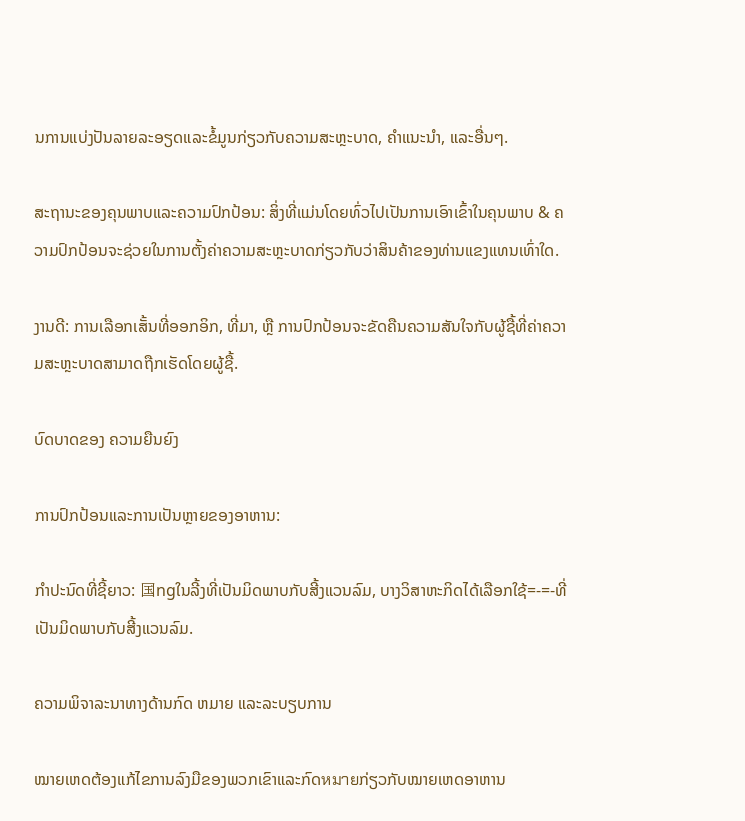ນການແບ່ງປັນລາຍລະອຽດແລະຂໍ້ມູນກ່ຽວກັບຄວາມສະຫຼະບາດ, ຄຳແນະນຳ, ແລະອື່ນໆ.

ສະຖານະຂອງຄຸນພາບແລະຄວາມປົກປ້ອນ: ສິ່ງທີ່ແມ່ນໂດຍທົ່ວໄປເປັນການເອົາເຂົ້າໃນຄຸນພາບ & ຄວາມປົກປ້ອນຈະຊ່ວຍໃນການຕັ້ງຄ່າຄວາມສະຫຼະບາດກ່ຽວກັບວ່າສິນຄ້າຂອງທ່ານແຂງແທນເທົ່າໃດ.

ງານດີ: ການເລືອກເສັ້ນທີ່ອອກອິກ, ທີ່ມາ, ຫຼື ການປົກປ້ອນຈະຂັດຄືນຄວາມສັນໃຈກັບຜູ້ຊື້ທີ່ຄ່າຄວາມສະຫຼະບາດສາມາດຖືກເຮັດໂດຍຜູ້ຊື້.

ບົດບາດຂອງ ຄວາມຍືນຍົງ

ການປົກປ້ອນແລະການເປັນຫຼາຍຂອງອາຫານ:

ກຳປະນົດທີ່ຊີ້ຍາວ: 国ngໃນລີ້ງທີ່ເປັນມິດພາບກັບສີ້ງແວນລົມ, ບາງວິສາຫະກິດໄດ້ເລືອກໃຊ້=-=-ທີ່ເປັນມິດພາບກັບສີ້ງແວນລົມ.

ຄວາມພິຈາລະນາທາງດ້ານກົດ ຫມາຍ ແລະລະບຽບການ

ໝາຍເຫດຕ້ອງແກ້ໄຂການລົງມືຂອງພວກເຂົາແລະກົດหมายກ່ຽວກັບໝາຍເຫດອາຫານ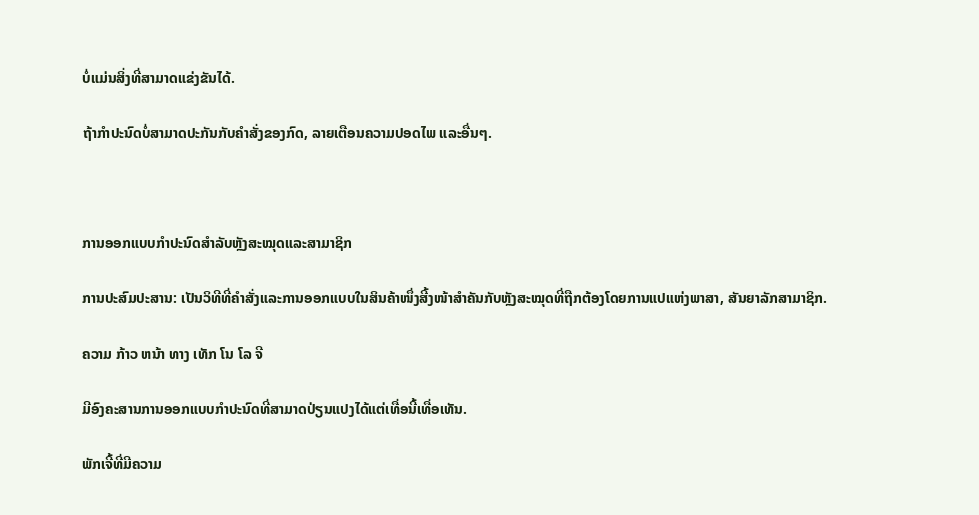ບໍ່ແມ່ນສິ່ງທີ່ສາມາດແຂ່ງຂັນໄດ້.

ຖ້າກຳປະນົດບໍ່ສາມາດປະກັນກັບຄຳສັ່ງຂອງກົດ, ລາຍເຕືອນຄວາມປອດໄພ ແລະອື່ນໆ.



ການອອກແບບກຳປະນົດສຳລັບຫຼັງສະໝຸດແລະສາມາຊິກ

ການປະສົມປະສານ: ເປັນວິທີທີ່ຄຳສັ່ງແລະການອອກແບບໃນສິນຄ້າໜຶ່ງສີ້ງໜ້າສຳຄັນກັບຫຼັງສະໝຸດທີ່ຖືກຕ້ອງໂດຍການແປແຫ່ງພາສາ, ສັນຍາລັກສາມາຊິກ.

ຄວາມ ກ້າວ ຫນ້າ ທາງ ເທັກ ໂນ ໂລ ຈີ

ມີອົງຄະສານການອອກແບບກຳປະນົດທີ່ສາມາດປ່ຽນແປງໄດ້ແຕ່ເທື່ອນີ້ເທື່ອເທັນ.

ພັກເຈີ້ທີ່ມີຄວາມ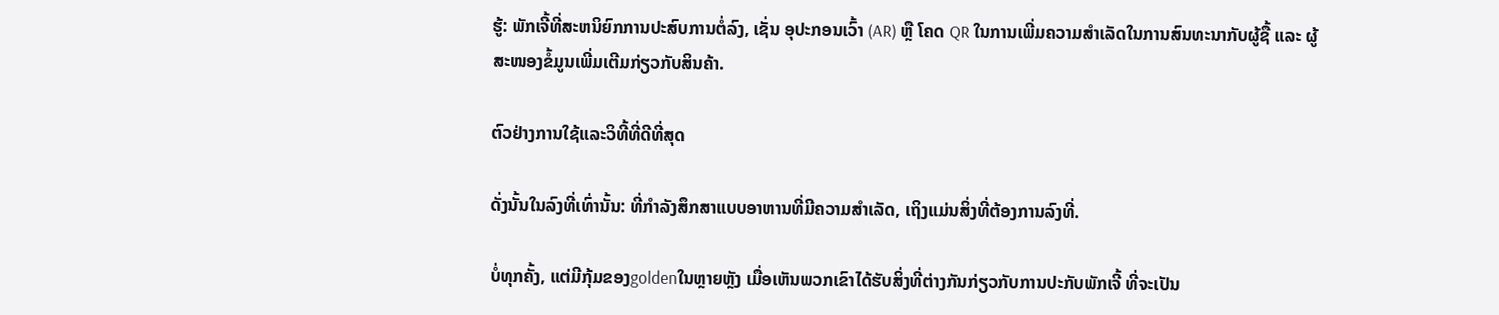ຮູ້: ພັກເຈີ້ທີ່ສະຫນິຍົກການປະສົບການຕໍ່ລົງ, ເຊັ່ນ ອຸປະກອນເວົ້າ (AR) ຫຼື ໂຄດ QR ໃນການເພີ່ມຄວາມສຳເລັດໃນການສົນທະນາກັບຜູ້ຊື້ ແລະ ຜູ້ສະໜອງຂໍ້ມູນເພີ່ມເຕີມກ່ຽວກັບສິນຄ້າ.

ຕົວຢ່າງການໃຊ້ແລະວິທີ້ທີ່ດີທີ່ສຸດ

ດັ່ງນັ້ນໃນລົງທີ່ເທົ່ານັ້ນ: ທີ່ກຳລັງສຶກສາແບບອາຫານທີ່ມີຄວາມສຳເລັດ, ເຖິງແມ່ນສິ່ງທີ່ຕ້ອງການລົງທີ່.

ບໍ່ທຸກຄັ້ງ, ແຕ່ມີກຸ້ມຂອງgoldenໃນຫຼາຍຫຼັງ ເມື່ອເຫັນພວກເຂົາໄດ້ຮັບສິ່ງທີ່ຕ່າງກັນກ່ຽວກັບການປະກັບພັກເຈີ້ ທີ່ຈະເປັນ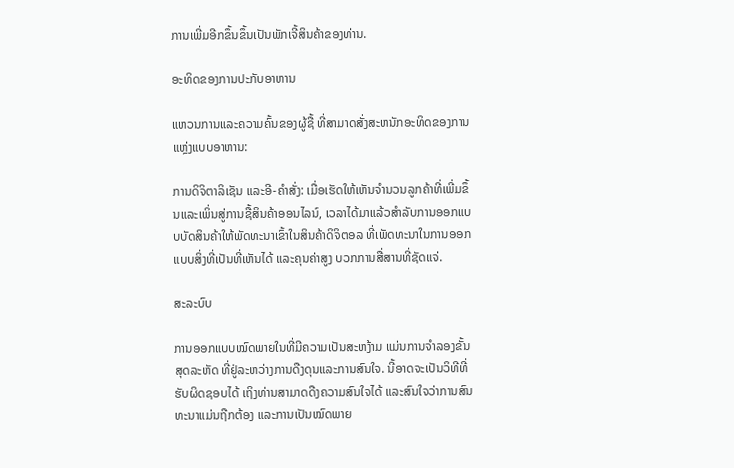ການເພີ່ມອີກຂຶ້ນຂຶ້ນເປັນພັກເຈີ້ສິນຄ້າຂອງທ່ານ.

ອະທິດຂອງການປະກັບອາຫານ

ແຫວນການແລະຄວາມຄົ້ນຂອງຜູ້ຊື້ ທີ່ສາມາດສັ່ງສະຫນັກອະທິດຂອງການແຫຼ່ງແບບອາຫານ:

ການດິຈິຕາລິເຊັນ ແລະອີ-ຄໍາສັ່ງ: ເມື່ອເຮັດໃຫ້ເຫັນຈຳນວນລູກຄ້າທີ່ເພີ່ມຂຶ້ນແລະເພິ່ນສູ່ການຊື້ສິນຄ້າອອນໄລນ໌, ເວລາໄດ້ມາແລ້ວສໍາລັບການອອກແບບບັດສິນຄ້າໃຫ້ພັດທະນາເຂົ້າໃນສິນຄ້າດິຈິຕອລ ທີ່ເພັດທະນາໃນການອອກແບບສິ່ງທີ່ເປັນທີ່ເຫັນໄດ້ ແລະຄຸນຄ່າສູງ ບວກການສື່ສານທີ່ຊັດແຈ່.

ສະລະບົບ

ການອອກແບບໝົດພາຍໃນທີ່ມີຄວາມເປັນສະຫງ້າມ ແມ່ນການຈຳລອງຂັ້ນສຸດລະຫັດ ທີ່ຢູ່ລະຫວ່າງການດືງດຸນແລະການສົນໃຈ. ນີ້ອາດຈະເປັນວິທີທີ່ຮັບຜິດຊອບໄດ້ ເຖິງທ່ານສາມາດດືງຄວາມສົນໃຈໄດ້ ແລະສົນໃຈວ່າການສົນທະນາແມ່ນຖືກຕ້ອງ ແລະການເປັນໝົດພາຍ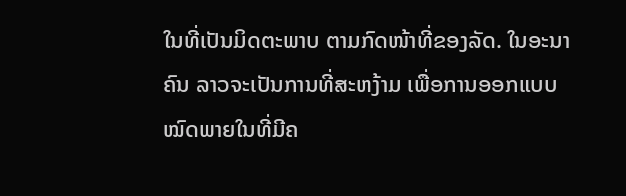ໃນທີ່ເປັນມິດຕະພາບ ຕາມກົດໜ້າທີ່ຂອງລັດ. ໃນອະນາຄົນ ລາວຈະເປັນການທີ່ສະຫງ້າມ ເພື່ອການອອກແບບໝົດພາຍໃນທີ່ມີຄ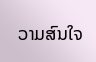ວາມສົນໃຈ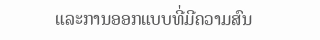ແລະການອອກແບບທີ່ມີຄວາມສົນ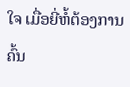ໃຈ ເມື່ອຍີ່ຫໍ້ຕ້ອງການຄົ້ນ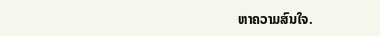ຫາຄວາມສົນໃຈ.